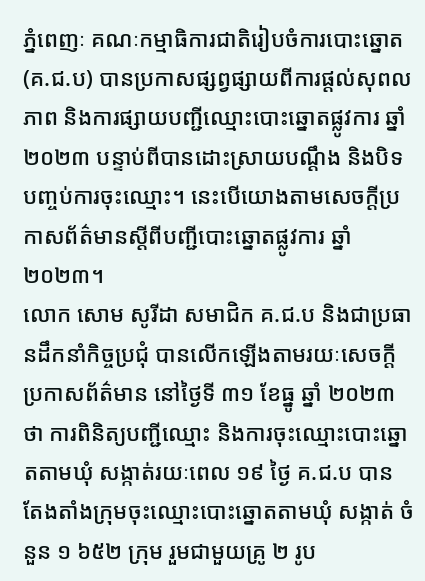ភ្នំពេញៈ គណៈកម្មាធិការជាតិរៀបចំការបោះឆ្នោត (គ.ជ.ប) បានប្រកាសផ្សព្វផ្សាយពីការផ្តល់សុពលភាព និងការផ្សាយបញ្ជីឈ្មោះបោះឆ្នោតផ្លូវការ ឆ្នាំ ២០២៣ បន្ទាប់ពីបានដោះស្រាយបណ្តឹង និងបិទបញ្ចប់ការចុះឈ្មោះ។ នេះបើយោងតាមសេចក្តីប្រកាសព័ត៌មានស្តីពីបញ្ជីបោះឆ្នោតផ្លូវការ ឆ្នាំ ២០២៣។
លោក សោម សូរីដា សមាជិក គ.ជ.ប និងជាប្រធានដឹកនាំកិច្ចប្រជុំ បានលើកឡើងតាមរយៈសេចក្តីប្រកាសព័ត៌មាន នៅថ្ងៃទី ៣១ ខែធ្នូ ឆ្នាំ ២០២៣ ថា ការពិនិត្យបញ្ជីឈ្មោះ និងការចុះឈ្មោះបោះឆ្នោតតាមឃុំ សង្កាត់រយៈពេល ១៩ ថ្ងៃ គ.ជ.ប បានតែងតាំងក្រុមចុះឈ្មោះបោះឆ្នោតតាមឃុំ សង្កាត់ ចំនួន ១ ៦៥២ ក្រុម រួមជាមួយគ្រូ ២ រូប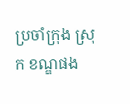ប្រចាំក្រុង ស្រុក ខណ្ឌផង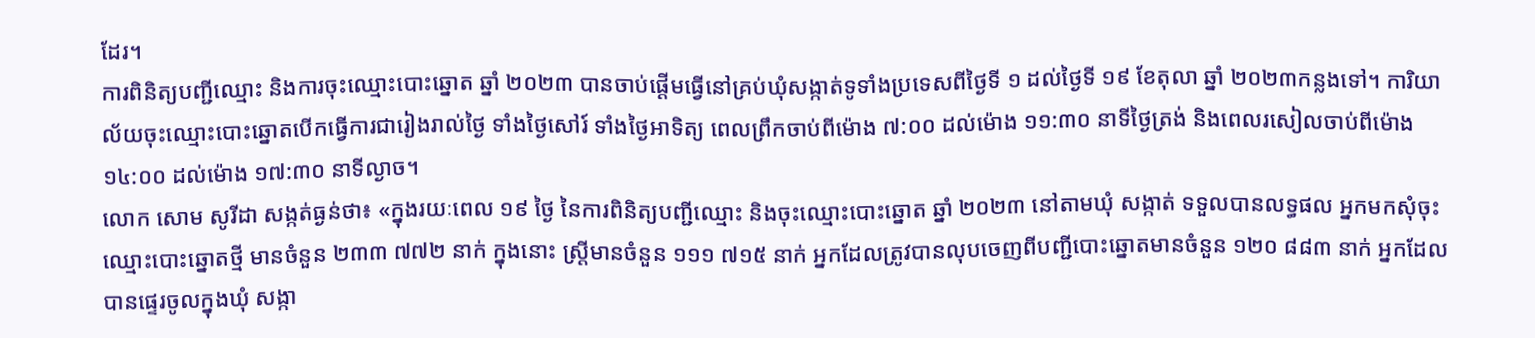ដែរ។
ការពិនិត្យបញ្ជីឈ្មោះ និងការចុះឈ្មោះបោះឆ្នោត ឆ្នាំ ២០២៣ បានចាប់ផ្តើមធ្វើនៅគ្រប់ឃុំសង្កាត់ទូទាំងប្រទេសពីថ្ងៃទី ១ ដល់ថ្ងៃទី ១៩ ខែតុលា ឆ្នាំ ២០២៣កន្លងទៅ។ ការិយាល័យចុះឈ្មោះបោះឆ្នោតបើកធ្វើការជារៀងរាល់ថ្ងៃ ទាំងថ្ងៃសៅរ៍ ទាំងថ្ងៃអាទិត្យ ពេលព្រឹកចាប់ពីម៉ោង ៧:០០ ដល់ម៉ោង ១១:៣០ នាទីថ្ងៃត្រង់ និងពេលរសៀលចាប់ពីម៉ោង ១៤:០០ ដល់ម៉ោង ១៧:៣០ នាទីល្ងាច។
លោក សោម សូរីដា សង្កត់ធ្ងន់ថា៖ «ក្នុងរយៈពេល ១៩ ថ្ងៃ នៃការពិនិត្យបញ្ជីឈ្មោះ និងចុះឈ្មោះបោះឆ្នោត ឆ្នាំ ២០២៣ នៅតាមឃុំ សង្កាត់ ទទួលបានលទ្ធផល អ្នកមកសុំចុះឈ្មោះបោះឆ្នោតថ្មី មានចំនួន ២៣៣ ៧៧២ នាក់ ក្នុងនោះ ស្ត្រីមានចំនួន ១១១ ៧១៥ នាក់ អ្នកដែលត្រូវបានលុបចេញពីបញ្ជីបោះឆ្នោតមានចំនួន ១២០ ៨៨៣ នាក់ អ្នកដែលបានផ្ទេរចូលក្នុងឃុំ សង្កា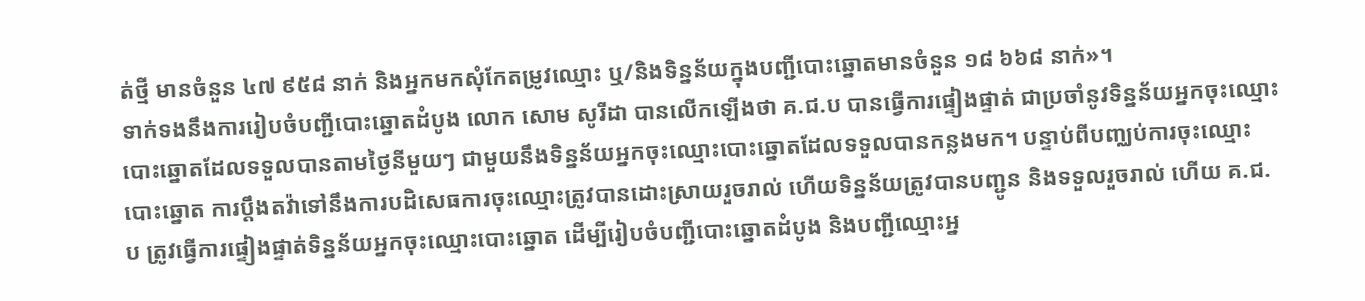ត់ថ្មី មានចំនួន ៤៧ ៩៥៨ នាក់ និងអ្នកមកសុំកែតម្រូវឈ្មោះ ឬ/និងទិន្នន័យក្នុងបញ្ជីបោះឆ្នោតមានចំនួន ១៨ ៦៦៨ នាក់»។
ទាក់ទងនឹងការរៀបចំបញ្ជីបោះឆ្នោតដំបូង លោក សោម សូរីដា បានលើកឡើងថា គ.ជ.ប បានធ្វើការផ្ទៀងផ្ទាត់ ជាប្រចាំនូវទិន្នន័យអ្នកចុះឈ្មោះបោះឆ្នោតដែលទទួលបានតាមថ្ងៃនីមួយៗ ជាមួយនឹងទិន្នន័យអ្នកចុះឈ្មោះបោះឆ្នោតដែលទទួលបានកន្លងមក។ បន្ទាប់ពីបញ្ឈប់ការចុះឈ្មោះបោះឆ្នោត ការប្ដឹងតវ៉ាទៅនឹងការបដិសេធការចុះឈ្មោះត្រូវបានដោះស្រាយរួចរាល់ ហើយទិន្នន័យត្រូវបានបញ្ជូន និងទទួលរួចរាល់ ហើយ គ.ជ.ប ត្រូវធ្វើការផ្ទៀងផ្ទាត់ទិន្នន័យអ្នកចុះឈ្មោះបោះឆ្នោត ដើម្បីរៀបចំបញ្ជីបោះឆ្នោតដំបូង និងបញ្ជីឈ្មោះអ្ន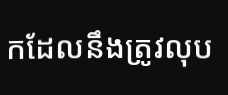កដែលនឹងត្រូវលុប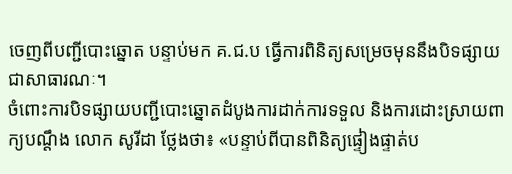ចេញពីបញ្ជីបោះឆ្នោត បន្ទាប់មក គ.ជ.ប ធ្វើការពិនិត្យសម្រេចមុននឹងបិទផ្សាយជាសាធារណៈ។
ចំពោះការបិទផ្សាយបញ្ជីបោះឆ្នោតដំបូងការដាក់ការទទួល និងការដោះស្រាយពាក្យបណ្ដឹង លោក សូរីដា ថ្លែងថា៖ «បន្ទាប់ពីបានពិនិត្យផ្ទៀងផ្ទាត់ប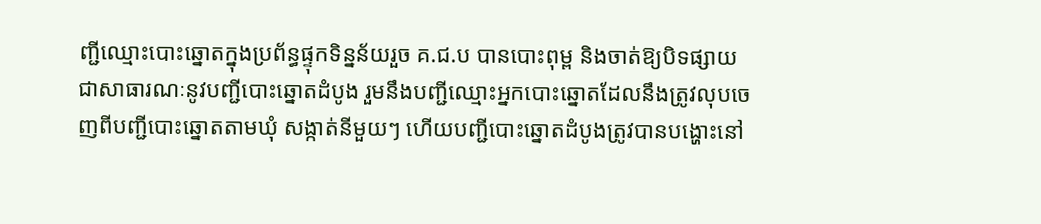ញ្ជីឈ្មោះបោះឆ្នោតក្នុងប្រព័ន្ធផ្ទុកទិន្នន័យរួច គ.ជ.ប បានបោះពុម្ព និងចាត់ឱ្យបិទផ្សាយជាសាធារណៈនូវបញ្ជីបោះឆ្នោតដំបូង រួមនឹងបញ្ជីឈ្មោះអ្នកបោះឆ្នោតដែលនឹងត្រូវលុបចេញពីបញ្ជីបោះឆ្នោតតាមឃុំ សង្កាត់នីមួយៗ ហើយបញ្ជីបោះឆ្នោតដំបូងត្រូវបានបង្ហោះនៅ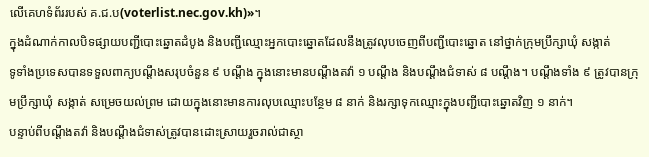លើគេហទំព័ររបស់ គ.ជ.ប(voterlist.nec.gov.kh)»។
ក្នុងដំណាក់កាលបិទផ្សាយបញ្ជីបោះឆ្នោតដំបូង និងបញ្ជីឈ្មោះអ្នកបោះឆ្នោតដែលនឹងត្រូវលុបចេញពីបញ្ជីបោះឆ្នោត នៅថ្នាក់ក្រុមប្រឹក្សាឃុំ សង្កាត់
ទូទាំងប្រទេសបានទទួលពាក្យបណ្ដឹងសរុបចំនួន ៩ បណ្ដឹង ក្នុងនោះមានបណ្ដឹងតវ៉ា ១ បណ្ដឹង និងបណ្ដឹងជំទាស់ ៨ បណ្ដឹង។ បណ្ដឹងទាំង ៩ ត្រូវបានក្រុមប្រឹក្សាឃុំ សង្កាត់ សម្រេចយល់ព្រម ដោយក្នុងនោះមានការលុបឈ្មោះបន្ថែម ៨ នាក់ និងរក្សាទុកឈ្មោះក្នុងបញ្ជីបោះឆ្នោតវិញ ១ នាក់។
បន្ទាប់ពីបណ្ដឹងតវ៉ា និងបណ្ដឹងជំទាស់ត្រូវបានដោះស្រាយរួចរាល់ជាស្ថា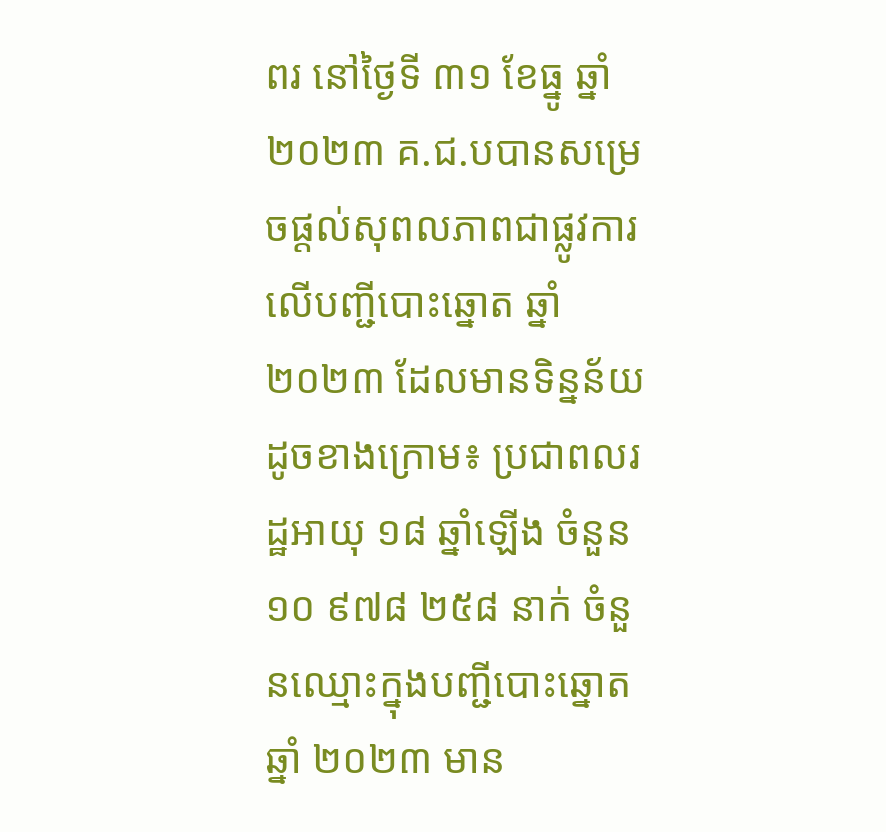ពរ នៅថ្ងៃទី ៣១ ខែធ្នូ ឆ្នាំ ២០២៣ គ.ជ.បបានសម្រេចផ្ដល់សុពលភាពជាផ្លូវការលើបញ្ជីបោះឆ្នោត ឆ្នាំ ២០២៣ ដែលមានទិន្នន័យដូចខាងក្រោម៖ ប្រជាពលរដ្ឋអាយុ ១៨ ឆ្នាំឡើង ចំនួន ១០ ៩៧៨ ២៥៨ នាក់ ចំនួនឈ្មោះក្នុងបញ្ជីបោះឆ្នោត ឆ្នាំ ២០២៣ មាន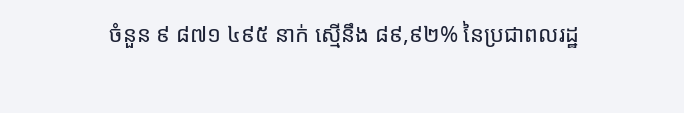ចំនួន ៩ ៨៧១ ៤៩៥ នាក់ ស្មើនឹង ៨៩,៩២% នៃប្រជាពលរដ្ឋ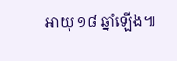អាយុ ១៨ ឆ្នាំឡើង៕